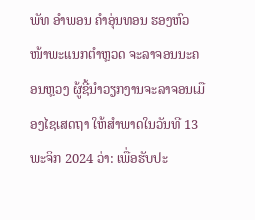ພັທ ອໍາພອນ ຄໍາອຸ່ນທອນ ຮອງຫົວໜ້າພະແນກຕຳຫຼວດ ຈະລາຈອນນະຄອນຫຼວງ ຜູ້ຊີ້ນໍາວຽກງານຈະລາຈອນເມືອງໄຊເສດຖາ ໃຫ້ສໍາພາດໃນວັນທີ 13 ພະຈິກ 2024 ວ່າ: ເພື່ອຮັບປະ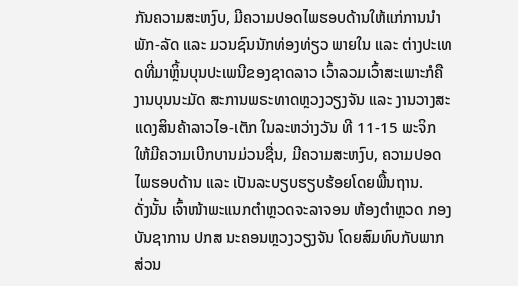ກັນຄວາມສະຫງົບ, ມີຄວາມປອດໄພຮອບດ້ານໃຫ້ແກ່ການນຳພັກ-ລັດ ແລະ ມວນຊົນນັກທ່ອງທ່ຽວ ພາຍໃນ ແລະ ຕ່າງປະເທດທີ່ມາຫຼິ້ນບຸນປະເພນີຂອງຊາດລາວ ເວົ້າລວມເວົ້າສະເພາະກໍຄືງານບຸນນະມັດ ສະການພຣະທາດຫຼວງວຽງຈັນ ແລະ ງານວາງສະແດງສິນຄ້າລາວໄອ-ເຕັກ ໃນລະຫວ່າງວັນ ທີ 11-15 ພະຈິກ ໃຫ້ມີຄວາມເບີກບານມ່ວນຊື່ນ, ມີຄວາມສະຫງົບ, ຄວາມປອດໄພຮອບດ້ານ ແລະ ເປັນລະບຽບຮຽບຮ້ອຍໂດຍພື້ນຖານ.
ດັ່ງນັ້ນ ເຈົ້າໜ້າພະແນກຕຳຫຼວດຈະລາຈອນ ຫ້ອງຕຳຫຼວດ ກອງບັນຊາການ ປກສ ນະຄອນຫຼວງວຽງຈັນ ໂດຍສົມທົບກັບພາກ ສ່ວນ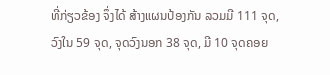ທີ່ກ່ຽວຂ້ອງ ຈຶ່ງໄດ້ ສ້າງແຜນປ້ອງກັນ ລວມມີ 111 ຈຸດ, ວົງໃນ 59 ຈຸດ, ຈຸດວົງນອກ 38 ຈຸດ, ມີ 10 ຈຸດຄອຍ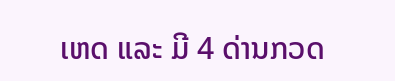ເຫດ ແລະ ມີ 4 ດ່ານກວດ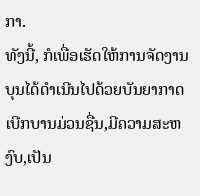ກາ.
ທັງນີ້, ກໍເພື່ອເຮັດໃຫ້ການຈັດງານບຸນໄດ້ດໍາເນີນໄປດ້ວຍບັນຍາກາດເບີກບານມ່ວນຊື່ນ,ມີຄວາມສະຫງົບ,ເປັນ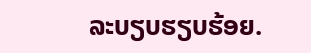ລະບຽບຮຽບຮ້ອຍ.